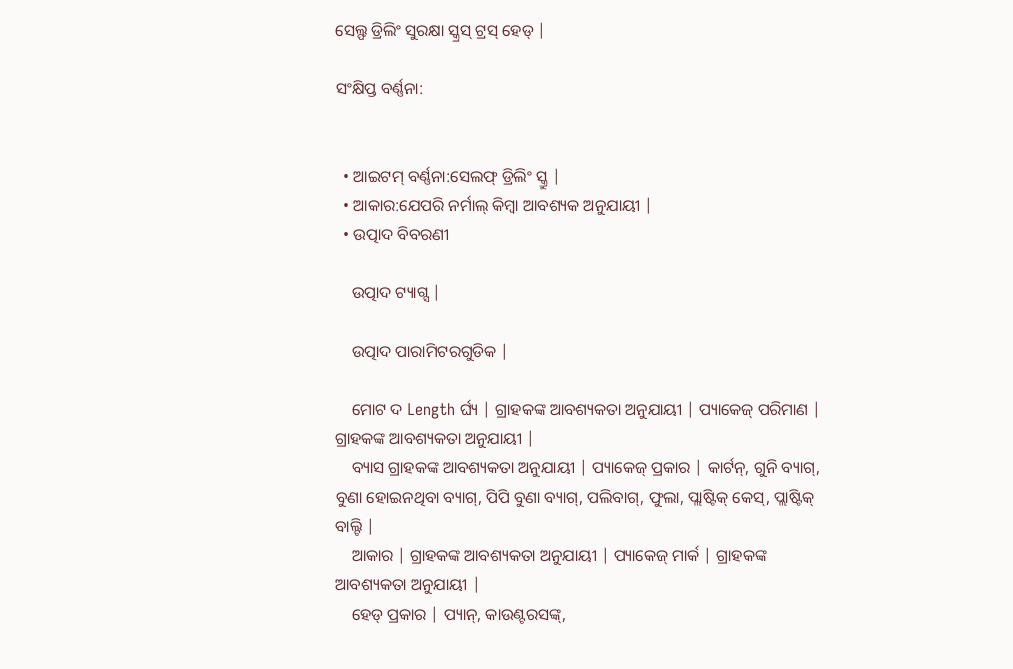ସେଲ୍ଫ ଡ୍ରିଲିଂ ସୁରକ୍ଷା ସ୍କ୍ରସ୍ ଟ୍ରସ୍ ହେଡ୍ |

ସଂକ୍ଷିପ୍ତ ବର୍ଣ୍ଣନା:


  • ଆଇଟମ୍ ବର୍ଣ୍ଣନା:ସେଲଫ୍ ଡ୍ରିଲିଂ ସ୍କ୍ରୁ |
  • ଆକାର:ଯେପରି ନର୍ମାଲ୍ କିମ୍ବା ଆବଶ୍ୟକ ଅନୁଯାୟୀ |
  • ଉତ୍ପାଦ ବିବରଣୀ

    ଉତ୍ପାଦ ଟ୍ୟାଗ୍ସ |

    ଉତ୍ପାଦ ପାରାମିଟରଗୁଡିକ |

    ମୋଟ ଦ Length ର୍ଘ୍ୟ | ଗ୍ରାହକଙ୍କ ଆବଶ୍ୟକତା ଅନୁଯାୟୀ | ପ୍ୟାକେଜ୍ ପରିମାଣ | ଗ୍ରାହକଙ୍କ ଆବଶ୍ୟକତା ଅନୁଯାୟୀ |
    ବ୍ୟାସ ଗ୍ରାହକଙ୍କ ଆବଶ୍ୟକତା ଅନୁଯାୟୀ | ପ୍ୟାକେଜ୍ ପ୍ରକାର | କାର୍ଟନ୍, ଗୁନି ବ୍ୟାଗ୍, ବୁଣା ହୋଇନଥିବା ବ୍ୟାଗ୍, ପିପି ବୁଣା ବ୍ୟାଗ୍, ପଲିବାଗ୍, ଫୁଲା, ପ୍ଲାଷ୍ଟିକ୍ କେସ୍, ପ୍ଲାଷ୍ଟିକ୍ ବାଲ୍ଟି |
    ଆକାର | ଗ୍ରାହକଙ୍କ ଆବଶ୍ୟକତା ଅନୁଯାୟୀ | ପ୍ୟାକେଜ୍ ମାର୍କ | ଗ୍ରାହକଙ୍କ ଆବଶ୍ୟକତା ଅନୁଯାୟୀ |
    ହେଡ୍ ପ୍ରକାର | ପ୍ୟାନ୍, କାଉଣ୍ଟରସଙ୍କ୍,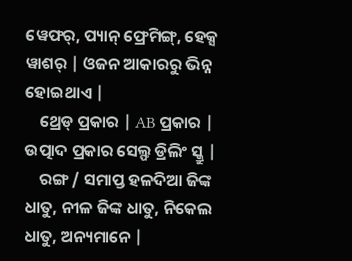ୱେଫର୍, ପ୍ୟାନ୍ ଫ୍ରେମିଙ୍ଗ୍, ହେକ୍ସ ୱାଶର୍ | ଓଜନ ଆକାରରୁ ଭିନ୍ନ ହୋଇଥାଏ |
    ଥ୍ରେଡ୍ ପ୍ରକାର | AB ପ୍ରକାର | ଉତ୍ପାଦ ପ୍ରକାର ସେଲ୍ଫ ଡ୍ରିଲିଂ ସ୍କ୍ରୁ |
    ରଙ୍ଗ / ସମାପ୍ତ ହଳଦିଆ ଜିଙ୍କ ଧାତୁ, ନୀଳ ଜିଙ୍କ ଧାତୁ, ନିକେଲ ଧାତୁ, ଅନ୍ୟମାନେ |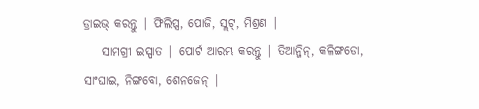ଡ୍ରାଇଭ୍ କରନ୍ତୁ | ଫିଲିପ୍ସ, ପୋଜି, ସ୍ଲଟ୍, ମିଶ୍ରଣ |
    ସାମଗ୍ରୀ ଇସ୍ପାତ | ପୋର୍ଟ ଆରମ୍ଭ କରନ୍ତୁ | ତିଆନ୍ଜିନ୍, କଳିଙ୍ଗଡୋ, ସାଂଘାଇ, ନିଙ୍ଗବୋ, ଶେନଜେନ୍ |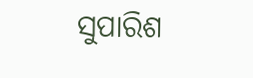ସୁପାରିଶ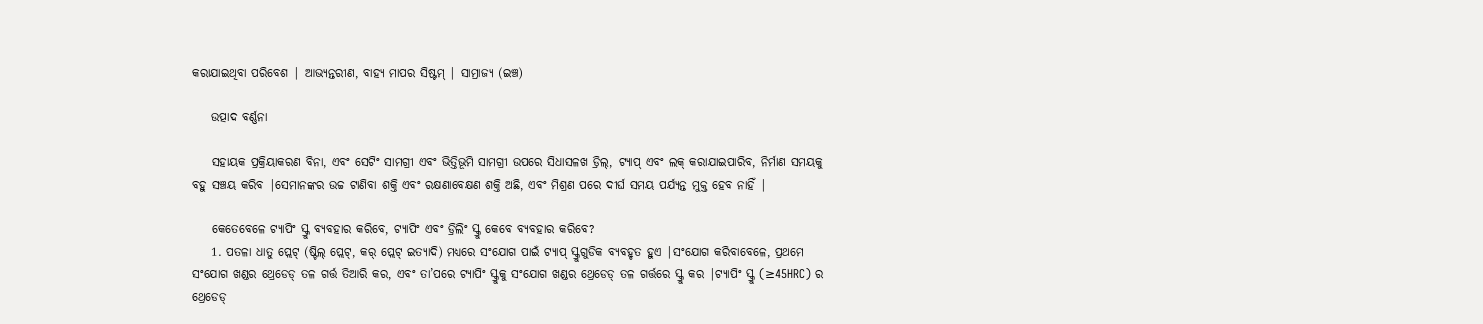କରାଯାଇଥିବା ପରିବେଶ | ଆଭ୍ୟନ୍ତରୀଣ, ବାହ୍ୟ ମାପର ସିଷ୍ଟମ୍ | ସାମ୍ରାଜ୍ୟ (ଇଞ୍ଚ)

    ଉତ୍ପାଦ ବର୍ଣ୍ଣନା

    ସହାୟକ ପ୍ରକ୍ରିୟାକରଣ ବିନା, ଏବଂ ସେଟିଂ ସାମଗ୍ରୀ ଏବଂ ଭିତ୍ତିଭୂମି ସାମଗ୍ରୀ ଉପରେ ସିଧାସଳଖ ଡ୍ରିଲ୍, ଟ୍ୟାପ୍ ଏବଂ ଲକ୍ କରାଯାଇପାରିବ, ନିର୍ମାଣ ସମୟକୁ ବହୁ ସଞ୍ଚୟ କରିବ |ସେମାନଙ୍କର ଉଚ୍ଚ ଟାଣିବା ଶକ୍ତି ଏବଂ ରକ୍ଷଣାବେକ୍ଷଣ ଶକ୍ତି ଅଛି, ଏବଂ ମିଶ୍ରଣ ପରେ ଦୀର୍ଘ ସମୟ ପର୍ଯ୍ୟନ୍ତ ମୁକ୍ତ ହେବ ନାହିଁ |

    କେତେବେଳେ ଟ୍ୟାପିଂ ସ୍କ୍ରୁ ବ୍ୟବହାର କରିବେ, ଟ୍ୟାପିଂ ଏବଂ ଡ୍ରିଲିଂ ସ୍କ୍ରୁ କେବେ ବ୍ୟବହାର କରିବେ?
    1. ପତଳା ଧାତୁ ପ୍ଲେଟ୍ (ଷ୍ଟିଲ୍ ପ୍ଲେଟ୍, କର୍ ପ୍ଲେଟ୍ ଇତ୍ୟାଦି) ମଧ୍ୟରେ ସଂଯୋଗ ପାଇଁ ଟ୍ୟାପ୍ ସ୍କ୍ରୁଗୁଡିକ ବ୍ୟବହୃତ ହୁଏ |ସଂଯୋଗ କରିବାବେଳେ, ପ୍ରଥମେ ସଂଯୋଗ ଖଣ୍ଡର ଥ୍ରେଡେଡ୍ ତଳ ଗର୍ତ୍ତ ତିଆରି କର, ଏବଂ ତା’ପରେ ଟ୍ୟାପିଂ ସ୍କ୍ରୁକୁ ସଂଯୋଗ ଖଣ୍ଡର ଥ୍ରେଡେଡ୍ ତଳ ଗର୍ତ୍ତରେ ସ୍କ୍ରୁ କର |ଟ୍ୟାପିଂ ସ୍କ୍ରୁ (≥45HRC) ର ଥ୍ରେଡେଡ୍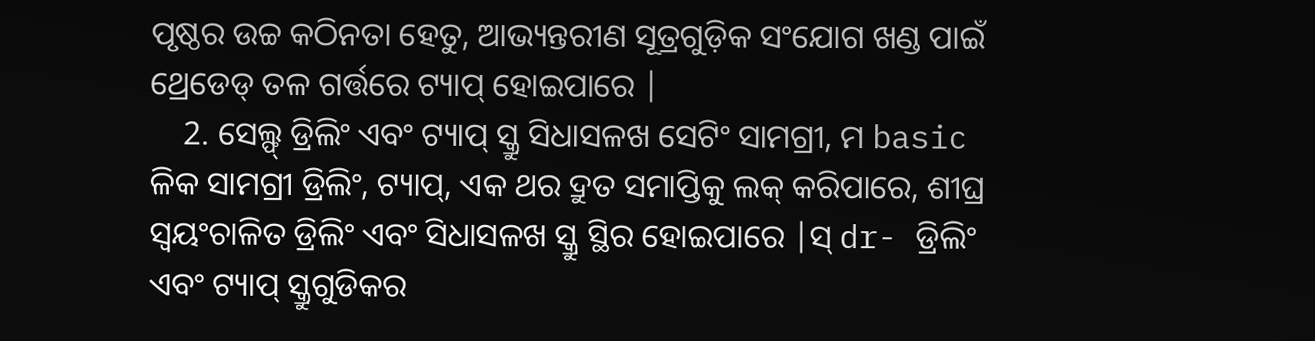ପୃଷ୍ଠର ଉଚ୍ଚ କଠିନତା ହେତୁ, ଆଭ୍ୟନ୍ତରୀଣ ସୂତ୍ରଗୁଡ଼ିକ ସଂଯୋଗ ଖଣ୍ଡ ପାଇଁ ଥ୍ରେଡେଡ୍ ତଳ ଗର୍ତ୍ତରେ ଟ୍ୟାପ୍ ହୋଇପାରେ |
    2. ସେଲ୍ଫ୍ ଡ୍ରିଲିଂ ଏବଂ ଟ୍ୟାପ୍ ସ୍କ୍ରୁ ସିଧାସଳଖ ସେଟିଂ ସାମଗ୍ରୀ, ମ basic ଳିକ ସାମଗ୍ରୀ ଡ୍ରିଲିଂ, ଟ୍ୟାପ୍, ଏକ ଥର ଦ୍ରୁତ ସମାପ୍ତିକୁ ଲକ୍ କରିପାରେ, ଶୀଘ୍ର ସ୍ୱୟଂଚାଳିତ ଡ୍ରିଲିଂ ଏବଂ ସିଧାସଳଖ ସ୍କ୍ରୁ ସ୍ଥିର ହୋଇପାରେ |ସ୍ dr- ଡ୍ରିଲିଂ ଏବଂ ଟ୍ୟାପ୍ ସ୍କ୍ରୁଗୁଡିକର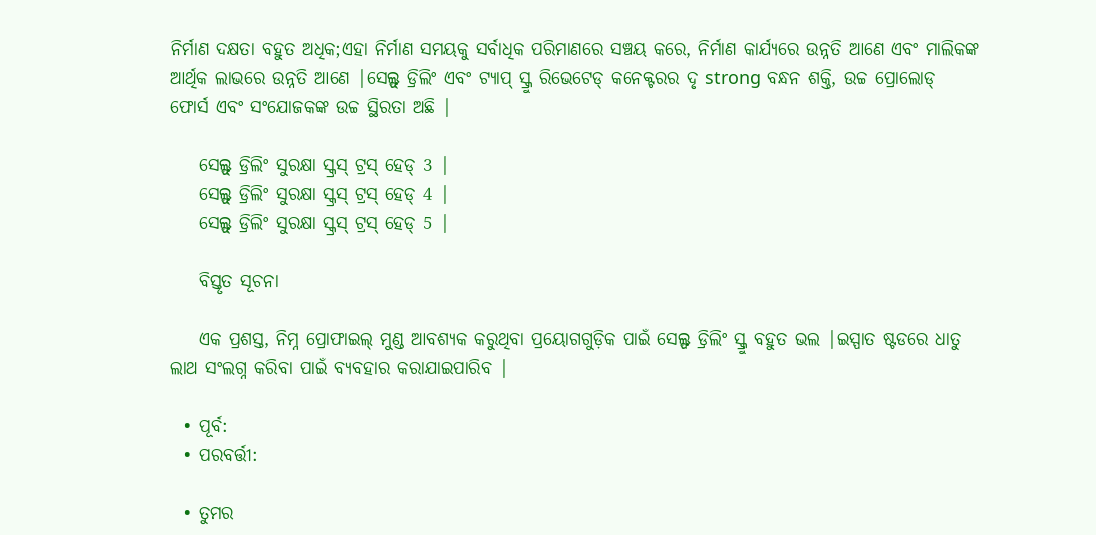ନିର୍ମାଣ ଦକ୍ଷତା ବହୁତ ଅଧିକ;ଏହା ନିର୍ମାଣ ସମୟକୁ ସର୍ବାଧିକ ପରିମାଣରେ ସଞ୍ଚୟ କରେ, ନିର୍ମାଣ କାର୍ଯ୍ୟରେ ଉନ୍ନତି ଆଣେ ଏବଂ ମାଲିକଙ୍କ ଆର୍ଥିକ ଲାଭରେ ଉନ୍ନତି ଆଣେ |ସେଲ୍ଫ୍ ଡ୍ରିଲିଂ ଏବଂ ଟ୍ୟାପ୍ ସ୍କ୍ରୁ ରିଭେଟେଡ୍ କନେକ୍ଟରର ଦୃ strong ବନ୍ଧନ ଶକ୍ତି, ଉଚ୍ଚ ପ୍ରୋଲୋଡ୍ ଫୋର୍ସ ଏବଂ ସଂଯୋଜକଙ୍କ ଉଚ୍ଚ ସ୍ଥିରତା ଅଛି |

    ସେଲ୍ଫ୍ ଡ୍ରିଲିଂ ସୁରକ୍ଷା ସ୍କ୍ରସ୍ ଟ୍ରସ୍ ହେଡ୍ 3 |
    ସେଲ୍ଫ୍ ଡ୍ରିଲିଂ ସୁରକ୍ଷା ସ୍କ୍ରସ୍ ଟ୍ରସ୍ ହେଡ୍ 4 |
    ସେଲ୍ଫ୍ ଡ୍ରିଲିଂ ସୁରକ୍ଷା ସ୍କ୍ରସ୍ ଟ୍ରସ୍ ହେଡ୍ 5 |

    ବିସ୍ତୃତ ସୂଚନା

    ଏକ ପ୍ରଶସ୍ତ, ନିମ୍ନ ପ୍ରୋଫାଇଲ୍ ମୁଣ୍ଡ ଆବଶ୍ୟକ କରୁଥିବା ପ୍ରୟୋଗଗୁଡ଼ିକ ପାଇଁ ସେଲ୍ଫ ଡ୍ରିଲିଂ ସ୍କ୍ରୁ ବହୁତ ଭଲ |ଇସ୍ପାତ ଷ୍ଟଡରେ ଧାତୁ ଲାଥ ସଂଲଗ୍ନ କରିବା ପାଇଁ ବ୍ୟବହାର କରାଯାଇପାରିବ |

  • ପୂର୍ବ:
  • ପରବର୍ତ୍ତୀ:

  • ତୁମର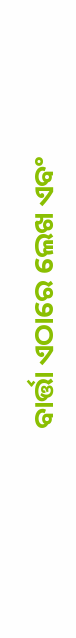ବାର୍ତ୍ତା ଏଠାରେ ଲେଖ ଏବଂ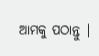ଆମକୁ ପଠାନ୍ତୁ |